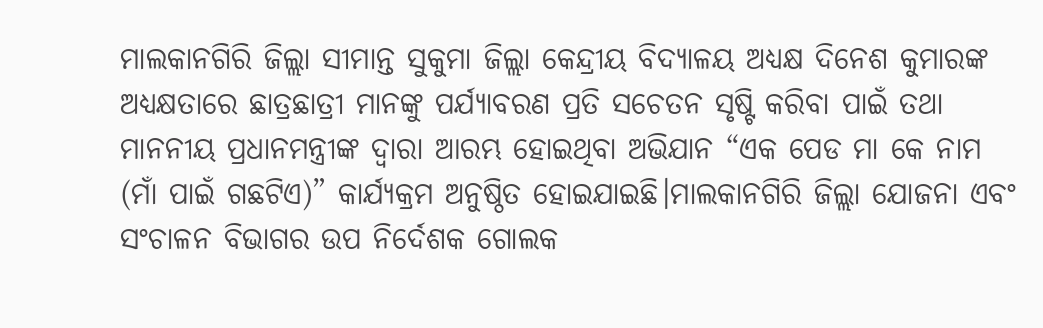ମାଲକାନଗିରି ଜିଲ୍ଲା ସୀମାନ୍ତ ସୁକୁମା ଜିଲ୍ଲା କେନ୍ଦ୍ରୀୟ ବିଦ୍ୟାଳୟ ଅଧ୍ୟକ୍ଷ ଦିନେଶ କୁମାରଙ୍କ ଅଧ୍ୟକ୍ଷତାରେ ଛାତ୍ରଛାତ୍ରୀ ମାନଙ୍କୁ ପର୍ଯ୍ୟାବରଣ ପ୍ରତି ସଚେତନ ସୃଷ୍ଟି କରିବା ପାଇଁ ତଥା ମାନନୀୟ ପ୍ରଧାନମନ୍ତ୍ରୀଙ୍କ ଦ୍ୱାରା ଆରମ୍ଭ ହୋଇଥିବା ଅଭିଯାନ “ଏକ ପେଡ ମା କେ ନାମ (ମାଁ ପାଇଁ ଗଛଟିଏ)” କାର୍ଯ୍ୟକ୍ରମ ଅନୁଷ୍ଠିତ ହୋଇଯାଇଛି।ମାଲକାନଗିରି ଜିଲ୍ଲା ଯୋଜନା ଏବଂ ସଂଚାଳନ ବିଭାଗର ଉପ ନିର୍ଦେଶକ ଗୋଲକ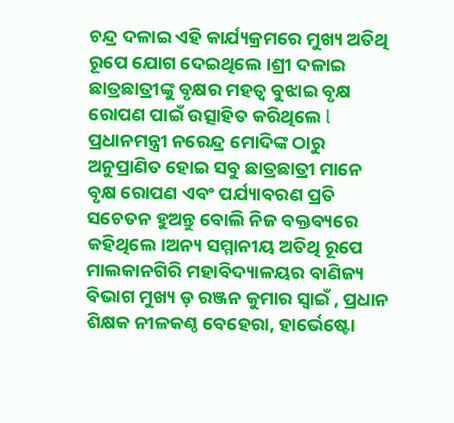ଚନ୍ଦ୍ର ଦଳାଇ ଏହି କାର୍ଯ୍ୟକ୍ରମରେ ମୁଖ୍ୟ ଅତିଥି ରୂପେ ଯୋଗ ଦେଇଥିଲେ।ଶ୍ରୀ ଦଳାଇ ଛାତ୍ରଛାତ୍ରୀଙ୍କୁ ବୃକ୍ଷର ମହତ୍ୱ ବୁଝାଇ ବୃକ୍ଷ ରୋପଣ ପାଇଁ ଉତ୍ସାହିତ କରିଥିଲେ l ପ୍ରଧାନମନ୍ତ୍ରୀ ନରେନ୍ଦ୍ର ମୋଦିଙ୍କ ଠାରୁ ଅନୁପ୍ରାଣିତ ହୋଇ ସବୁ ଛାତ୍ରଛାତ୍ରୀ ମାନେ ବୃକ୍ଷ ରୋପଣ ଏବଂ ପର୍ଯ୍ୟାବରଣ ପ୍ରତି ସଚେତନ ହୁଅନ୍ତୁ ବୋଲି ନିଜ ବକ୍ତବ୍ୟରେ କହିଥିଲେ।ଅନ୍ୟ ସମ୍ମାନୀୟ ଅତିଥି ରୂପେ ମାଲକାନଗିରି ମହାବିଦ୍ୟାଳୟର ବାଣିଜ୍ୟ ବିଭାଗ ମୁଖ୍ୟ ଡ଼ ରଞ୍ଜନ କୁମାର ସ୍ୱାଇଁ , ପ୍ରଧାନ ଶିକ୍ଷକ ନୀଳକଣ୍ଠ ବେହେରା, ହାର୍ଭେଷ୍ଟୋ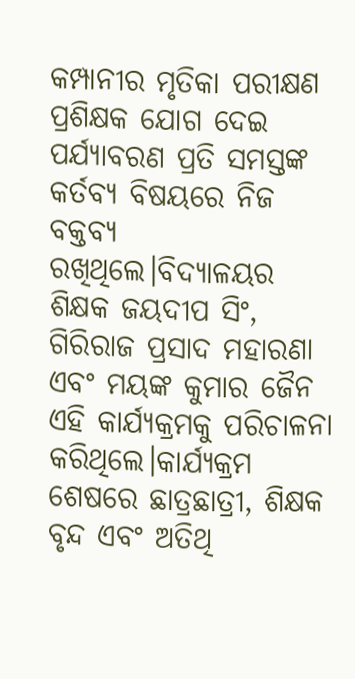କମ୍ପାନୀର ମୃତିକା ପରୀକ୍ଷଣ ପ୍ରଶିକ୍ଷକ ଯୋଗ ଦେଇ ପର୍ଯ୍ୟାବରଣ ପ୍ରତି ସମସ୍ତଙ୍କ କର୍ତବ୍ୟ ବିଷୟରେ ନିଜ ବକ୍ତବ୍ୟ ରଖିଥିଲେ।ବିଦ୍ୟାଳୟର ଶିକ୍ଷକ ଜୟଦୀପ ସିଂ, ଗିରିରାଜ ପ୍ରସାଦ ମହାରଣା ଏବଂ ମୟଙ୍କ କୁମାର ଜୈନ ଏହି କାର୍ଯ୍ୟକ୍ରମକୁ ପରିଚାଳନା କରିଥିଲେ।କାର୍ଯ୍ୟକ୍ରମ ଶେଷରେ ଛାତ୍ରଛାତ୍ରୀ, ଶିକ୍ଷକ ବୃନ୍ଦ ଏବଂ ଅତିଥି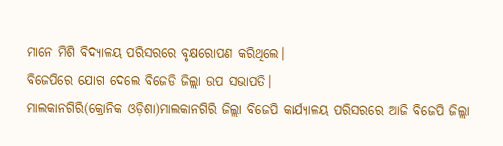ମାନେ ମିଶି ବିଦ୍ୟାଳୟ ପରିସରରେ ବୃକ୍ଷରୋପଣ କରିଥିଲେ।
ବିଜେପିରେ ଯୋଗ ଦେଲେ ବିଜେଡି ଜିଲ୍ଲା ଉପ ସଭାପତି।
ମାଲକାନଗିରି(କ୍ରୋନିକ ଓଡ଼ିଶା)ମାଲକାନଗିରି ଜିଲ୍ଲା ବିଜେପି କାର୍ଯ୍ୟାଳୟ ପରିସରରେ ଆଜି ବିଜେପି ଜିଲ୍ଲା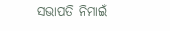ସଭାପତି ନିମାଇଁ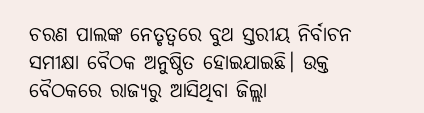ଚରଣ ପାଲଙ୍କ ନେତୃତ୍ୱରେ ବୁଥ ସ୍ତରୀୟ ନିର୍ବାଚନ ସମୀକ୍ଷା ବୈଠକ ଅନୁଷ୍ଠିତ ହୋଇଯାଇଛି। ଉକ୍ତ ବୈଠକରେ ରାଜ୍ୟରୁ ଆସିଥିବା ଜିଲ୍ଲା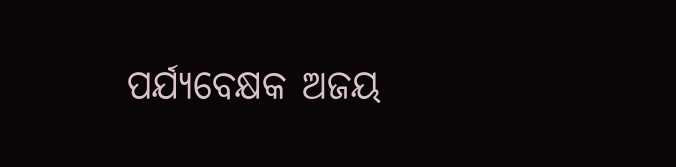ପର୍ଯ୍ୟବେକ୍ଷକ ଅଜୟ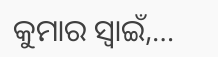କୁମାର ସ୍ୱାଇଁ,…